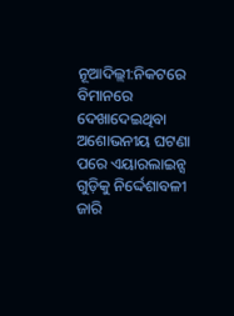ନୂଆଦିଲ୍ଲୀ:ନିକଟରେ ବିମାନରେ ଦେଖାଦେଇଥିବା ଅଶୋଭନୀୟ ଘଟଣା ପରେ ଏୟାରଲାଇନ୍ସ ଗୁଡ଼ିକୁ ନିର୍ଦ୍ଦେଶାବଳୀ ଜାରି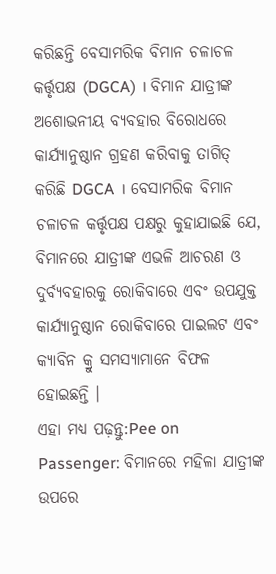କରିଛନ୍ତି ବେସାମରିକ ବିମାନ ଚଳାଚଳ କର୍ତ୍ତୃପକ୍ଷ (DGCA) । ବିମାନ ଯାତ୍ରୀଙ୍କ ଅଶୋଭନୀୟ ବ୍ୟବହାର ବିରୋଧରେ କାର୍ଯ୍ୟାନୁଷ୍ଠାନ ଗ୍ରହଣ କରିବାକୁ ତାଗିତ୍ କରିଛି DGCA । ବେସାମରିକ ବିମାନ ଚଳାଚଳ କର୍ତ୍ତୃପକ୍ଷ ପକ୍ଷରୁ କୁହାଯାଇଛି ଯେ, ବିମାନରେ ଯାତ୍ରୀଙ୍କ ଏଭଳି ଆଚରଣ ଓ ଦୁର୍ବ୍ୟବହାରକୁ ରୋକିବାରେ ଏବଂ ଉପଯୁକ୍ତ କାର୍ଯ୍ୟାନୁଷ୍ଠାନ ରୋକିବାରେ ପାଇଲଟ ଏବଂ କ୍ୟାବିନ କ୍ରୁ ସମସ୍ୟାମାନେ ବିଫଳ ହୋଇଛନ୍ତି ।
ଏହା ମଧ୍ୟ ପଢ଼ନ୍ତୁ:Pee on Passenger: ବିମାନରେ ମହିଳା ଯାତ୍ରୀଙ୍କ ଉପରେ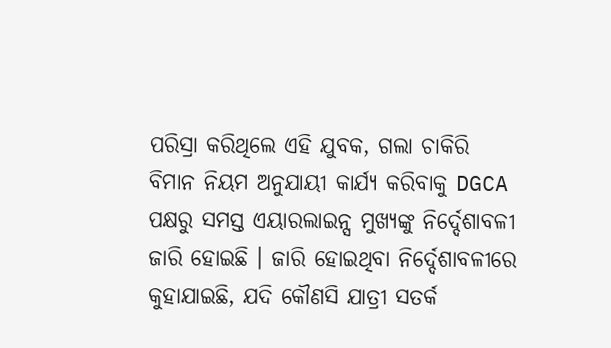ପରିସ୍ରା କରିଥିଲେ ଏହି ଯୁବକ, ଗଲା ଚାକିରି
ବିମାନ ନିୟମ ଅନୁଯାୟୀ କାର୍ଯ୍ୟ କରିବାକୁ DGCA ପକ୍ଷରୁ ସମସ୍ତ ଏୟାରଲାଇନ୍ସ ମୁଖ୍ୟଙ୍କୁ ନିର୍ଦ୍ଦେଶାବଳୀ ଜାରି ହୋଇଛି । ଜାରି ହୋଇଥିବା ନିର୍ଦ୍ଦେଶାବଳୀରେ କୁହାଯାଇଛି, ଯଦି କୌଣସି ଯାତ୍ରୀ ସତର୍କ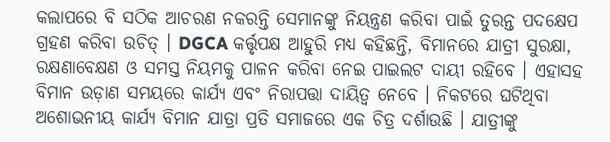କଲାପରେ ବି ସଠିକ ଆଚରଣ ନକରନ୍ତି ସେମାନଙ୍କୁ ନିୟନ୍ତ୍ରଣ କରିବା ପାଇଁ ତୁରନ୍ତ ପଦକ୍ଷେପ ଗ୍ରହଣ କରିବା ଉଚିତ୍ । DGCA କର୍ତ୍ତୃପକ୍ଷ ଆହୁରି ମଧ୍ୟ କହିଛନ୍ତି, ବିମାନରେ ଯାତ୍ରୀ ସୁରକ୍ଷା, ରକ୍ଷଣାବେକ୍ଷଣ ଓ ସମସ୍ତ ନିୟମକୁ ପାଳନ କରିବା ନେଇ ପାଇଲଟ ଦାୟୀ ରହିବେ । ଏହାସହ ବିମାନ ଉଡ଼ାଣ ସମୟରେ କାର୍ଯ୍ୟ ଏବଂ ନିରାପତ୍ତା ଦାୟିତ୍ବ ନେବେ । ନିକଟରେ ଘଟିଥିବା ଅଶୋଭନୀୟ କାର୍ଯ୍ୟ ବିମାନ ଯାତ୍ରା ପ୍ରତି ସମାଜରେ ଏକ ଚିତ୍ର ଦର୍ଶାଉଛି । ଯାତ୍ରୀଙ୍କୁ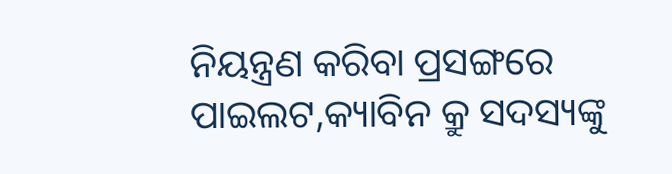ନିୟନ୍ତ୍ରଣ କରିବା ପ୍ରସଙ୍ଗରେ ପାଇଲଟ,କ୍ୟାବିନ କ୍ରୁ ସଦସ୍ୟଙ୍କୁ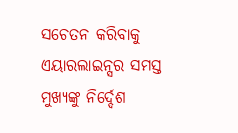ସଚେତନ କରିବାକୁ ଏୟାରଲାଇନ୍ସର ସମସ୍ତ ମୁଖ୍ୟଙ୍କୁ ନିର୍ଦ୍ଦେଶ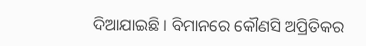ଦିଆଯାଇଛି । ବିମାନରେ କୌଣସି ଅପ୍ରିତିକର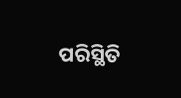ପରିସ୍ଥିତି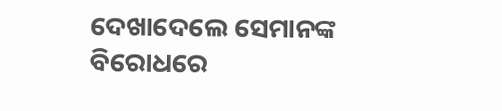ଦେଖାଦେଲେ ସେମାନଙ୍କ ବିରୋଧରେ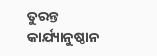ତୁରନ୍ତ କାର୍ଯ୍ୟାନୁଷ୍ଠାନ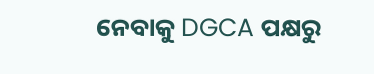ନେବାକୁ DGCA ପକ୍ଷରୁ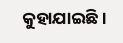କୁହାଯାଇଛି ।